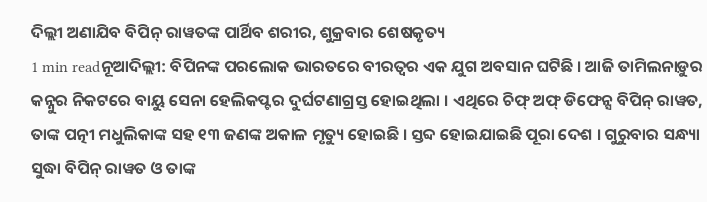ଦିଲ୍ଲୀ ଅଣାଯିବ ବିପିନ୍ ରାୱତଙ୍କ ପାର୍ଥିବ ଶରୀର, ଶୁକ୍ରବାର ଶେଷକୃତ୍ୟ
1 min readନୂଆଦିଲ୍ଲୀ: ବିପିନଙ୍କ ପରଲୋକ ଭାରତରେ ବୀରତ୍ୱର ଏକ ଯୁଗ ଅବସାନ ଘଟିଛି । ଆଜି ତାମିଲନାଡ଼ୁର କନ୍ନୁର ନିକଟରେ ବାୟୁ ସେନା ହେଲିକପ୍ଟର ଦୁର୍ଘଟଣାଗ୍ରସ୍ତ ହୋଇଥିଲା । ଏଥିରେ ଚିଫ୍ ଅଫ୍ ଡିଫେନ୍ସ ବିପିନ୍ ରାୱତ, ତାଙ୍କ ପତ୍ନୀ ମଧୁଲିକାଙ୍କ ସହ ୧୩ ଜଣଙ୍କ ଅକାଳ ମୃତ୍ୟୁ ହୋଇଛି । ସ୍ତବ୍ଦ ହୋଇଯାଇଛି ପୂରା ଦେଶ । ଗୁରୁବାର ସନ୍ଧ୍ୟା ସୁଦ୍ଧା ବିପିନ୍ ରାୱତ ଓ ତାଙ୍କ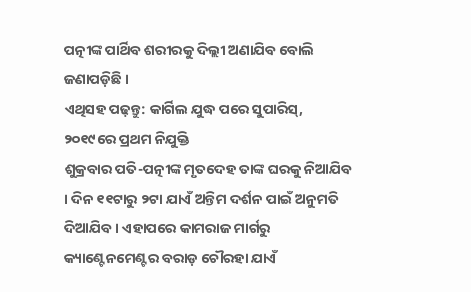ପତ୍ନୀଙ୍କ ପାର୍ଥିବ ଶରୀରକୁ ଦିଲ୍ଲୀ ଅଣାଯିବ ବୋଲି ଜଣାପଡ଼ିଛି ।
ଏଥିସହ ପଢ଼ନ୍ତୁ: କାର୍ଗିଲ ଯୁଦ୍ଧ ପରେ ସୁପାରିସ୍, ୨୦୧୯ରେ ପ୍ରଥମ ନିଯୁକ୍ତି
ଶୁକ୍ରବାର ପତି-ପତ୍ନୀଙ୍କ ମୃତଦେହ ତାଙ୍କ ଘରକୁ ନିଆଯିବ । ଦିନ ୧୧ଟାରୁ ୨ଟା ଯାଏଁ ଅନ୍ତିମ ଦର୍ଶନ ପାଇଁ ଅନୁମତି ଦିଆଯିବ । ଏହାପରେ କାମରାଜ ମାର୍ଗରୁ କ୍ୟାଣ୍ଟେନମେଣ୍ଟର ବରାଡ଼ ଚୌରହା ଯାଏଁ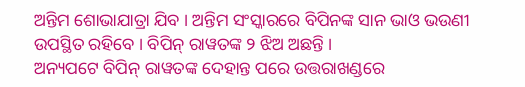ଅନ୍ତିମ ଶୋଭାଯାତ୍ରା ଯିବ । ଅନ୍ତିମ ସଂସ୍କାରରେ ବିପିନଙ୍କ ସାନ ଭାଓ ଭଉଣୀ ଉପସ୍ଥିତ ରହିବେ । ବିପିନ୍ ରାୱତଙ୍କ ୨ ଝିଅ ଅଛନ୍ତି ।
ଅନ୍ୟପଟେ ବିପିନ୍ ରାୱତଙ୍କ ଦେହାନ୍ତ ପରେ ଉତ୍ତରାଖଣ୍ଡରେ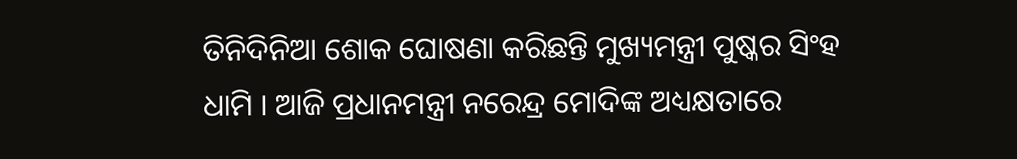ତିନିଦିନିଆ ଶୋକ ଘୋଷଣା କରିଛନ୍ତି ମୁଖ୍ୟମନ୍ତ୍ରୀ ପୁଷ୍କର ସିଂହ ଧାମି । ଆଜି ପ୍ରଧାନମନ୍ତ୍ରୀ ନରେନ୍ଦ୍ର ମୋଦିଙ୍କ ଅଧ୍ୟକ୍ଷତାରେ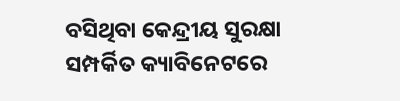ବସିଥିବା କେନ୍ଦ୍ରୀୟ ସୁରକ୍ଷା ସମ୍ପର୍କିତ କ୍ୟାବିନେଟରେ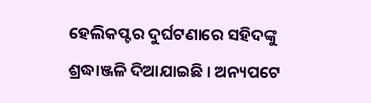ହେଲିକପ୍ଟର ଦୁର୍ଘଟଣାରେ ସହିଦଙ୍କୁ ଶ୍ରଦ୍ଧାଞ୍ଜଳି ଦିଆଯାଇଛି । ଅନ୍ୟପଟେ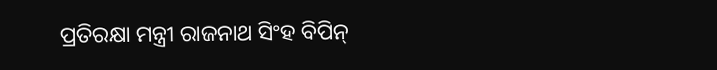ପ୍ରତିରକ୍ଷା ମନ୍ତ୍ରୀ ରାଜନାଥ ସିଂହ ବିପିନ୍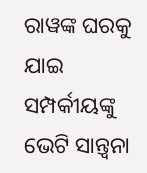ରାୱଙ୍କ ଘରକୁ ଯାଇ ସମ୍ପର୍କୀୟଙ୍କୁ ଭେଟି ସାନ୍ତ୍ୱନା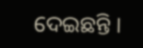ଦେଇଛନ୍ତି ।